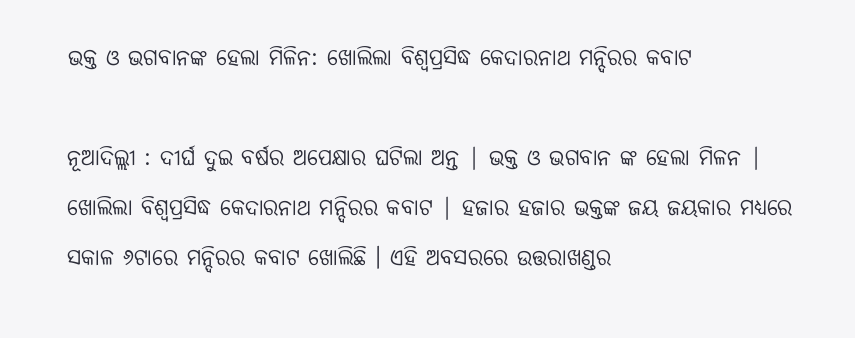ଭକ୍ତ ଓ ଭଗବାନଙ୍କ ହେଲା ମିଳିନ: ଖୋଲିଲା ବିଶ୍ୱପ୍ରସିଦ୍ଧ କେଦାରନାଥ ମନ୍ଦିରର କବାଟ

ନୂଆଦିଲ୍ଲୀ : ଦୀର୍ଘ ଦୁଇ ବର୍ଷର ଅପେକ୍ଷାର ଘଟିଲା ଅନ୍ତ | ଭକ୍ତ ଓ ଭଗବାନ ଙ୍କ ହେଲା ମିଳନ | ଖୋଲିଲା ବିଶ୍ୱପ୍ରସିଦ୍ଧ କେଦାରନାଥ ମନ୍ଦିରର କବାଟ | ହଜାର ହଜାର ଭକ୍ତଙ୍କ ଜୟ ଜୟକାର ମଧ୍ୟରେ ସକାଳ ୬ଟାରେ ମନ୍ଦିରର କବାଟ ଖୋଲିଛି । ଏହି ଅବସରରେ ଉତ୍ତରାଖଣ୍ଡର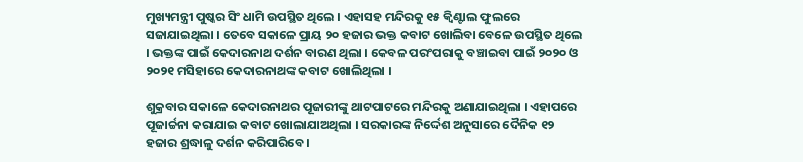ମୁଖ୍ୟମନ୍ତ୍ରୀ ପୁଷ୍କର ସିଂ ଧାମି ଉପସ୍ଥିତ ଥିଲେ । ଏହାସହ ମନ୍ଦିରକୁ ୧୫ କ୍ୱିଣ୍ଟାଲ ଫୁଲରେ ସଜାଯାଇଥିଲା । ତେବେ ସକାଳେ ପ୍ରାୟ ୨୦ ହଜାର ଭକ୍ତ କବାଟ ଖୋଲିବା ବେଳେ ଉପସ୍ଥିତ ଥିଲେ । ଭକ୍ତଙ୍କ ପାଇଁ କେଦାରନାଥ ଦର୍ଶନ ବାରଣ ଥିଲା । କେବଳ ପରଂପରାକୁ ବଞ୍ଚାଇବା ପାଇଁ ୨୦୨୦ ଓ ୨୦୨୧ ମସିହାରେ କେଦାରନାଥଙ୍କ କବାଟ ଖୋଲିଥିଲା ।

ଶୁକ୍ରବାର ସକାଳେ କେଦାରନାଥର ପୂଜାରୀଙ୍କୁ ଥାଟପାଟରେ ମନ୍ଦିରକୁ ଅଣାଯାଇଥିଲା । ଏହାପରେ ପୂଜାର୍ଚ୍ଚନା କରାଯାଇ କବାଟ ଖୋଲାଯାଅଥିଲା । ସରକାରଙ୍କ ନିର୍ଦ୍ଦେଶ ଅନୁସାରେ ଦୈନିକ ୧୨ ହଜାର ଶ୍ରଦ୍ଧାଳୁ ଦର୍ଶନ କରିପାରିବେ ।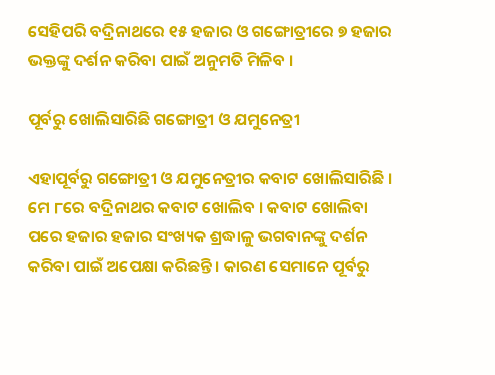ସେହିପରି ବଦ୍ରିନାଥରେ ୧୫ ହଜାର ଓ ଗଙ୍ଗୋତ୍ରୀରେ ୭ ହଜାର ଭକ୍ତଙ୍କୁ ଦର୍ଶନ କରିବା ପାଇଁ ଅନୁମତି ମିଳିବ ।

ପୂର୍ବରୁ ଖୋଲିସାରିଛି ଗଙ୍ଗୋତ୍ରୀ ଓ ଯମୁନେତ୍ରୀ

ଏହାପୂର୍ବରୁ ଗଙ୍ଗୋତ୍ରୀ ଓ ଯମୁନେତ୍ରୀର କବାଟ ଖୋଲିସାରିଛି । ମେ ୮ରେ ବଦ୍ରିନାଥର କବାଟ ଖୋଲିବ । କବାଟ ଖୋଲିବା ପରେ ହଜାର ହଜାର ସଂଖ୍ୟକ ଶ୍ରଦ୍ଧାଳୁ ଭଗବାନଙ୍କୁ ଦର୍ଶନ କରିବା ପାଇଁ ଅପେକ୍ଷା କରିଛନ୍ତି । କାରଣ ସେମାନେ ପୂର୍ବରୁ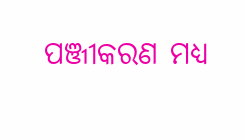ପଞ୍ଜୀକରଣ ମଧ୍ୟ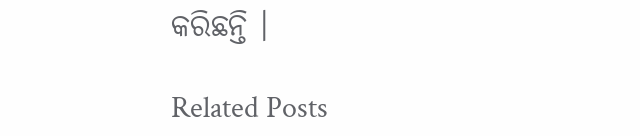କରିଛନ୍ତି ।

Related Posts